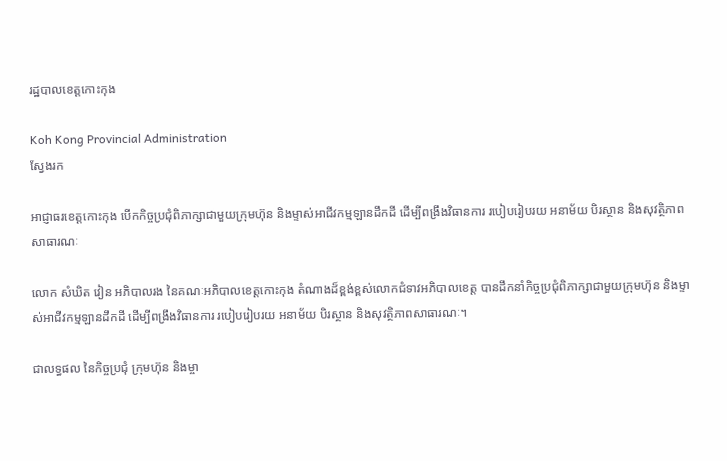រដ្ឋបាលខេត្តកោះកុង

Koh Kong Provincial Administration
ស្វែងរក

អាជ្ញាធរខេត្តកោះកុង បើកកិច្ចប្រជុំពិភាក្សាជាមួយក្រុមហ៊ុន និងម្ទាស់អាជីវកម្មឡានដឹកដី ដើម្បីពង្រឹងវិធានការ របៀបរៀបរយ អនាម័យ បិរស្ថាន និងសុវត្ថិភាពសាធារណៈ

លោក សំឃិត វៀន អភិបាលរង នៃគណៈអភិបាលខេត្តកោះកុង តំណាងដ៏ខ្ពង់ខ្ពស់លោកជំទាវអភិបាលខេត្ត បានដឹកនាំកិច្ចប្រជុំពិភាក្សាជាមួយក្រុមហ៊ុន និងម្ទាស់អាជីវកម្មឡានដឹកដី ដើម្បីពង្រឹងវិធានការ របៀបរៀបរយ អនាម័យ បិរស្ថាន និងសុវត្ថិភាពសាធារណៈ។

ជាលទ្ធផល នៃកិច្ចប្រជុំ ក្រុមហ៊ុន និងម្ចា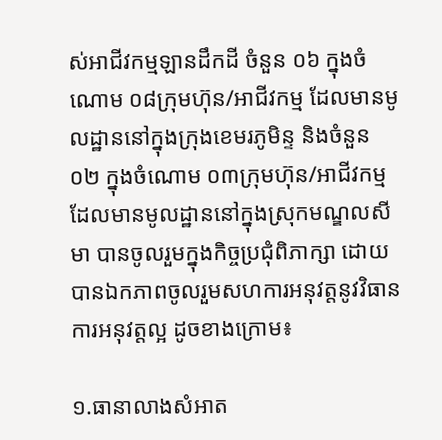ស់អាជីវកម្មឡានដឹកដី ចំនួន ០៦ ក្នុងចំណោម ០៨ក្រុមហ៊ុន/អាជីវកម្ម ដែលមានមូលដ្ឋាននៅក្នុងក្រុងខេមរភូមិន្ទ និងចំនួន ០២ ក្នុងចំណោម ០៣ក្រុមហ៊ុន/អាជីវកម្ម ដែលមានមូលដ្ឋាននៅក្នុងស្រុកមណ្ឌលសីមា បានចូលរួមក្នុងកិច្ចប្រជុំពិភាក្សា ដោយបានឯកភាពចូលរួមសហការអនុវត្តនូវវិធានការអនុវត្តល្អ ដូចខាងក្រោម៖

១.ធានាលាងសំអាត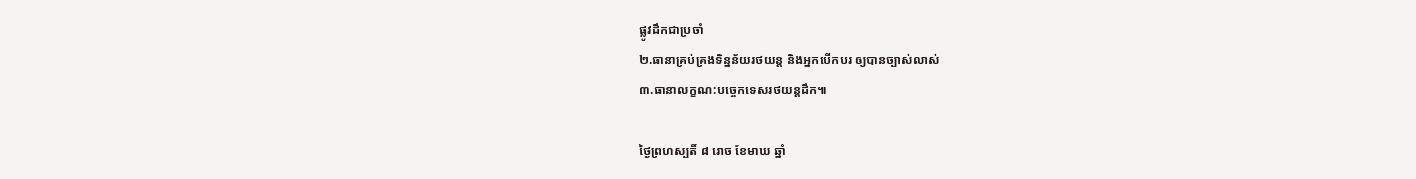ផ្លូវដឹកជាប្រចាំ
២.ធានាគ្រប់គ្រងទិន្នន័យរថយន្ត និងអ្នកបើកបរ ឲ្យបានច្បាស់លាស់
៣.ធានាលក្ខណ:បច្ចេកទេសរថយន្តដឹក៕

ថ្ងៃព្រហស្បតិ៍ ៨ រោច ខែមាឃ ឆ្នាំ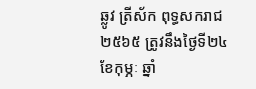ឆ្លូវ ត្រីស័ក ពុទ្ធសករាជ ២៥៦៥ ត្រូវនឹងថ្ងៃទី២៤ ខែកុម្ភៈ ឆ្នាំ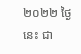២០២២ ថ្ងៃនេះ ជា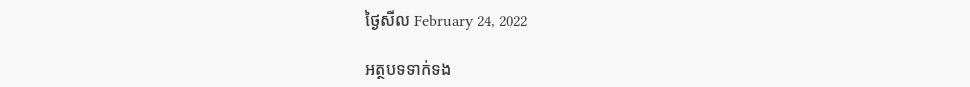ថ្ងៃសីល February 24, 2022

អត្ថបទទាក់ទង